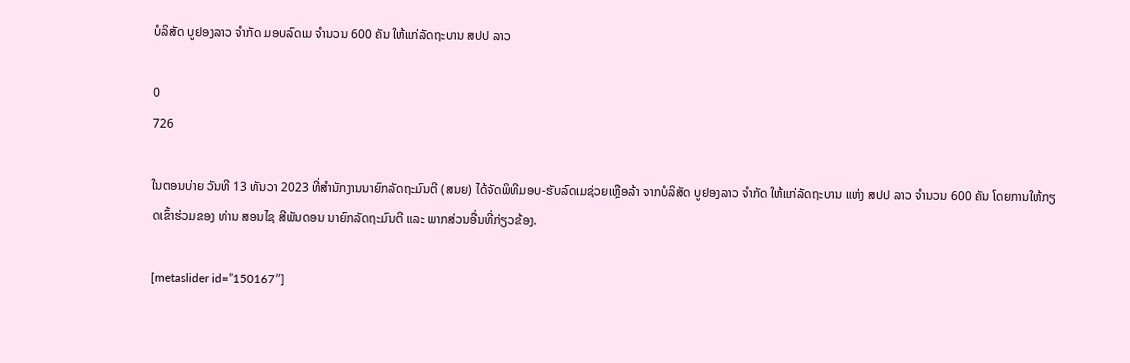ບໍລິສັດ ບູຢອງລາວ ຈຳກັດ ມອບລົດເມ ຈໍານວນ 600 ຄັນ ໃຫ້ແກ່ລັດຖະບານ ສປປ ລາວ

0
726

ໃນຕອນບ່າຍ ວັນທີ 13 ທັນວາ 2023 ທີ່ສຳນັກງານນາຍົກລັດຖະມົນຕີ (ສນຍ) ໄດ້ຈັດພິທີມອບ-ຮັບລົດເມຊ່ວຍເຫຼືອລ້າ ຈາກບໍລິສັດ ບູຢອງລາວ ຈຳກັດ ໃຫ້ແກ່ລັດຖະບານ ແຫ່ງ ສປປ ລາວ ຈໍານວນ 600 ຄັນ ໂດຍການໃຫ້ກຽດເຂົ້າຮ່ວມຂອງ ທ່ານ ສອນໄຊ ສີພັນດອນ ນາຍົກລັດຖະມົນຕີ ແລະ ພາກສ່ວນອື່ນທີ່ກ່ຽວຂ້ອງ.

[metaslider id=”150167″]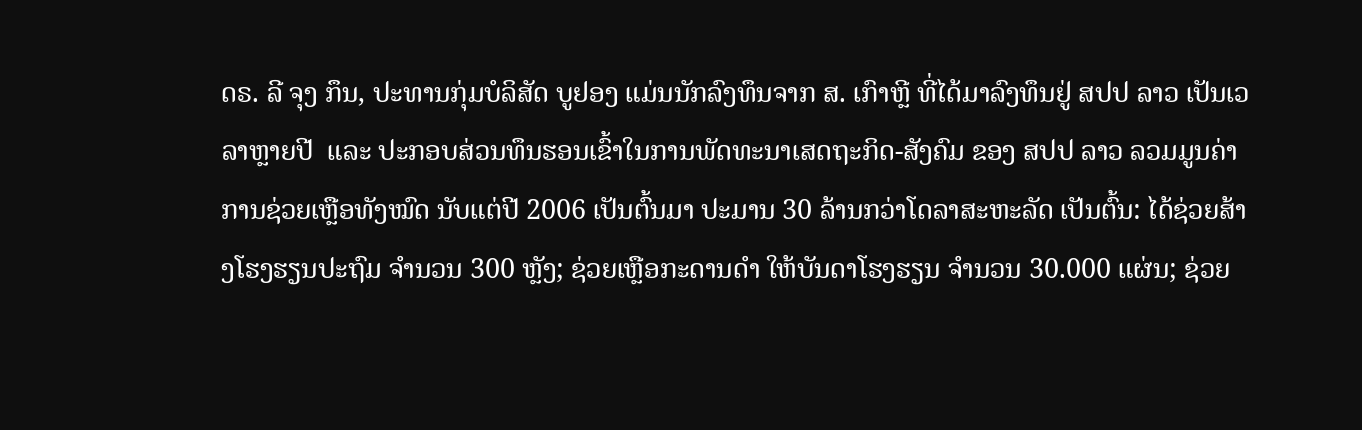ດຣ. ລີ ຈຸງ ກຶນ, ປະທານກຸ່ມບໍລິສັດ ບູຢອງ ແມ່ນນັກລົງທຶນຈາກ ສ. ເກົາຫຼີ ທີ່ໄດ້ມາລົງທຶນຢູ່ ສປປ ລາວ ເປັນເວລາຫຼາຍປີ  ແລະ ປະກອບສ່ວນທຶນຮອນເຂົ້າໃນການພັດທະນາເສດຖະກິດ-ສັງຄົມ ຂອງ ສປປ ລາວ ລວມມູນຄ່າການຊ່ວຍເຫຼືອທັງໝົດ ນັບແຕ່ປີ 2006 ເປັນຕົ້ນມາ ປະມານ 30 ລ້ານກວ່າໂດລາສະຫະລັດ ເປັນຕົ້ນ: ໄດ້ຊ່ວຍສ້າງໂຮງຮຽນປະຖົມ ຈໍານວນ 300 ຫຼັງ; ຊ່ວຍເຫຼືອກະດານດຳ ໃຫ້ບັນດາໂຮງຮຽນ ຈຳນວນ 30.000 ແຜ່ນ; ຊ່ວຍ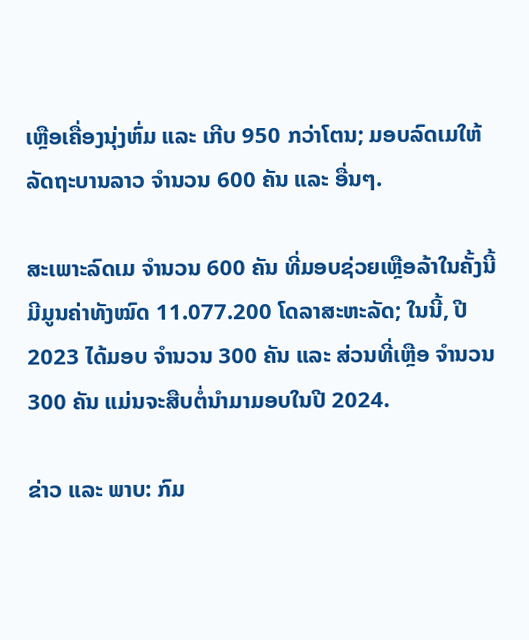ເຫຼືອເຄື່ອງນຸ່ງຫົ່ມ ແລະ ເກີບ 950 ກວ່າໂຕນ; ມອບລົດເມໃຫ້ລັດຖະບານລາວ ຈໍານວນ 600 ຄັນ ແລະ ອື່ນໆ.

ສະເພາະລົດເມ ຈຳນວນ 600 ຄັນ ທີ່ມອບຊ່ວຍເຫຼືອລ້າໃນຄັ້ງນີ້ ມີມູນຄ່າທັງໝົດ 11.077.200 ໂດລາສະຫະລັດ; ໃນນີ້, ປີ 2023 ໄດ້ມອບ ຈໍານວນ 300 ຄັນ ແລະ ສ່ວນທີ່ເຫຼືອ ຈໍານວນ 300 ຄັນ ແມ່ນຈະສືບຕໍ່ນຳມາມອບໃນປີ 2024.

ຂ່າວ ແລະ ພາບ: ກົມ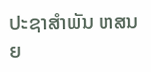ປະຊາສຳພັນ ຫສນຍ